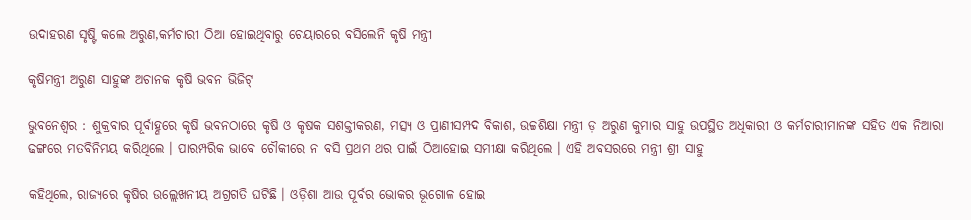ଉଦାହରଣ ସୃଷ୍ଟି କଲେ ଅରୁଣ,କର୍ମଚାରୀ ଠିଆ ହୋଇଥିବାରୁ ଚେୟାରରେ ବସିଲେନି କୃଷି ମନ୍ତ୍ରୀ

କୃଷିମନ୍ତ୍ରୀ ଅରୁଣ ସାହୁଙ୍କ ଅଚାନକ କୃଷି ଭବନ ଭିଜିଟ୍

ଭୁବନେଶ୍ୱର : ଶୁକ୍ରବାର ପୂର୍ବାହ୍ଣରେ କୃଷି ଭବନଠାରେ କୃଷି ଓ କୃଷକ ସଶକ୍ତୀକରଣ, ମତ୍ସ୍ୟ ଓ ପ୍ରାଣୀସମ୍ପଦ ବିକାଶ, ଉଚ୍ଚଶିକ୍ଷା ମନ୍ତ୍ରୀ ଡ଼ ଅରୁଣ କୁମାର ସାହୁ ଉପସ୍ଥିତ ଅଧିକାରୀ ଓ କର୍ମଚାରୀମାନଙ୍କ ସହିତ ଏକ ନିଆରା ଢଙ୍ଗରେ ମତବିନିମୟ କରିଥିଲେ । ପାରମ୍ପରିକ ଭାବେ ଚୌକୀରେ ନ ବସି ପ୍ରଥମ ଥର ପାଇଁ ଠିଆହୋଇ ସମୀକ୍ଷା କରିଥିଲେ । ଏହି ଅବସରରେ ମନ୍ତ୍ରୀ ଶ୍ରୀ ସାହୁ

କହିଥିଲେ, ରାଜ୍ୟରେ କୃଷିର ଉଲ୍ଲେଖନୀୟ ଅଗ୍ରଗତି ଘଟିଛି । ଓଡ଼ିଶା ଆଉ ପୂର୍ବର ଭୋକର ଭୂଗୋଳ ହୋଇ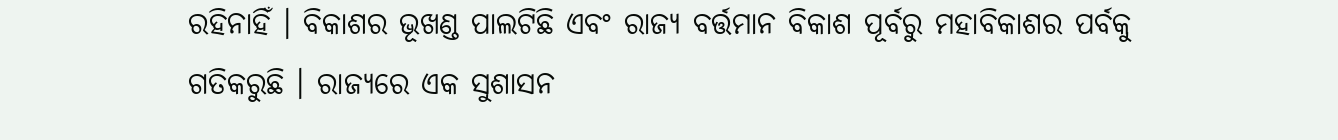ରହିନାହିଁ । ବିକାଶର ଭୂଖଣ୍ଡ ପାଲଟିଛି ଏବଂ ରାଜ୍ୟ ବର୍ତ୍ତମାନ ବିକାଶ ପୂର୍ବରୁ ମହାବିକାଶର ପର୍ବକୁ ଗତିକରୁଛି । ରାଜ୍ୟରେ ଏକ ସୁଶାସନ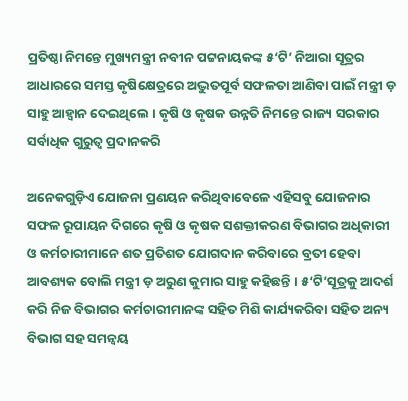ପ୍ରତିଷ୍ଠା ନିମନ୍ତେ ମୁଖ୍ୟମନ୍ତ୍ରୀ ନବୀନ ପଟ୍ଟନାୟକଙ୍କ ୫‘ଟି’ ନିଆରା ସୂତ୍ରର ଆଧାରରେ ସମସ୍ତ କୃଷିକ୍ଷେତ୍ରରେ ଅଦ୍ଭୁତପୂର୍ବ ସଫଳତା ଆଣିବା ପାଇଁ ମନ୍ତ୍ରୀ ଡ଼ ସାହୁ ଆହ୍ୱାନ ଦେଇଥିଲେ । କୃଷି ଓ କୃଷକ ଉନ୍ନତି ନିମନ୍ତେ ରାଜ୍ୟ ସରକାର ସର୍ବାଧିକ ଗୁରୁତ୍ୱ ପ୍ରଦାନକରି

ଅନେକଗୁଡ଼ିଏ ଯୋଜନା ପ୍ରଣୟନ କରିଥିବାବେଳେ ଏହିସବୁ ଯୋଜନାର ସଫଳ ରୂପାୟନ ଦିଗରେ କୃଷି ଓ କୃଷକ ସଶକ୍ତୀକରଣ ବିଭାଗର ଅଧିକାରୀ ଓ କର୍ମଚାରୀମାନେ ଶତ ପ୍ରତିଶତ ଯୋଗଦାନ କରିବାରେ ବ୍ରତୀ ହେବା ଆବଶ୍ୟକ ବୋଲି ମନ୍ତ୍ରୀ ଡ଼ ଅରୁଣ କୁମାର ସାହୁ କହିଛନ୍ତି । ୫‘ଟି’ସୂତ୍ରକୁ ଆଦର୍ଶ କରି ନିଜ ବିଭାଗର କର୍ମଚାରୀମାନଙ୍କ ସହିତ ମିଶି କାର୍ଯ୍ୟକରିବା ସହିତ ଅନ୍ୟ ବିଭାଗ ସହ ସମନ୍ୱୟ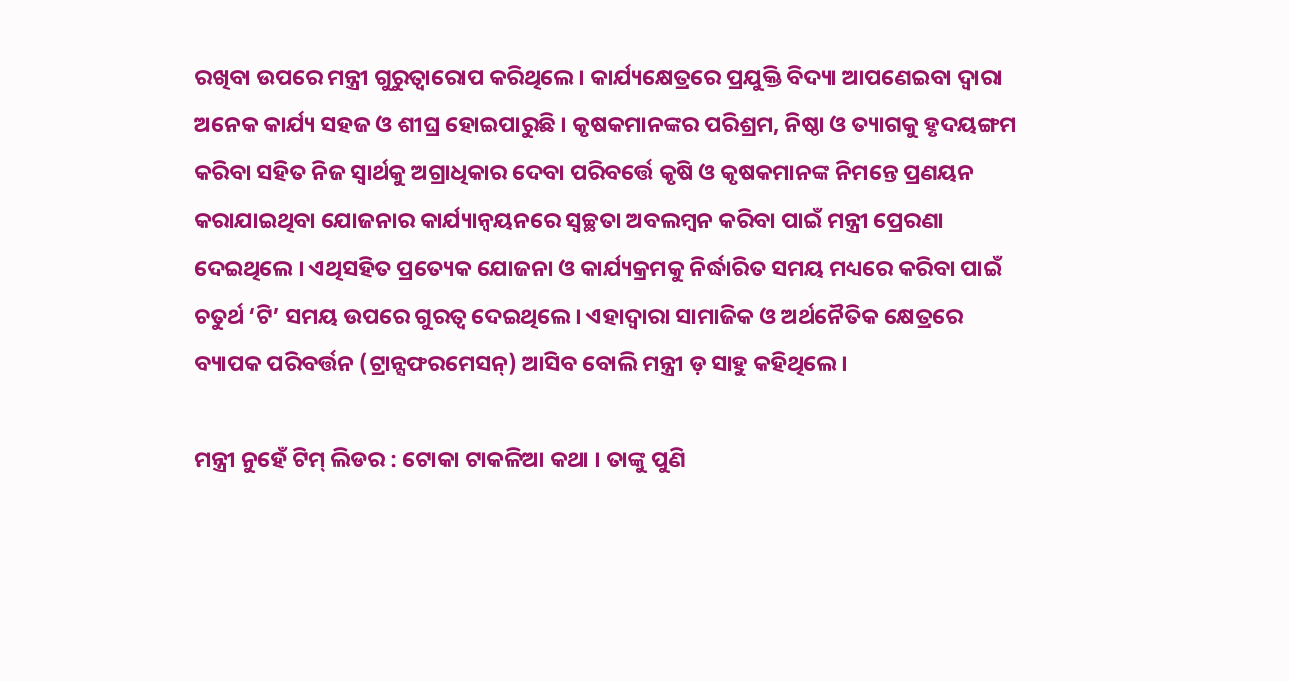ରଖିବା ଉପରେ ମନ୍ତ୍ରୀ ଗୁରୁତ୍ୱାରୋପ କରିଥିଲେ । କାର୍ଯ୍ୟକ୍ଷେତ୍ରରେ ପ୍ରଯୁକ୍ତି ବିଦ୍ୟା ଆପଣେଇବା ଦ୍ୱାରା ଅନେକ କାର୍ଯ୍ୟ ସହଜ ଓ ଶୀଘ୍ର ହୋଇପାରୁଛି । କୃଷକମାନଙ୍କର ପରିଶ୍ରମ, ନିଷ୍ଠା ଓ ତ୍ୟାଗକୁ ହୃଦୟଙ୍ଗମ କରିବା ସହିତ ନିଜ ସ୍ୱାର୍ଥକୁ ଅଗ୍ରାଧିକାର ଦେବା ପରିବର୍ତ୍ତେ କୃଷି ଓ କୃଷକମାନଙ୍କ ନିମନ୍ତେ ପ୍ରଣୟନ କରାଯାଇଥିବା ଯୋଜନାର କାର୍ଯ୍ୟାନ୍ୱୟନରେ ସ୍ୱଚ୍ଛତା ଅବଲମ୍ବନ କରିବା ପାଇଁ ମନ୍ତ୍ରୀ ପ୍ରେରଣା ଦେଇଥିଲେ । ଏଥିସହିତ ପ୍ରତ୍ୟେକ ଯୋଜନା ଓ କାର୍ଯ୍ୟକ୍ରମକୁ ନିର୍ଦ୍ଧାରିତ ସମୟ ମଧ୍ୟରେ କରିବା ପାଇଁ ଚତୁର୍ଥ ‘ଟି’ ସମୟ ଉପରେ ଗୁରତ୍ୱ ଦେଇଥିଲେ । ଏହାଦ୍ୱାରା ସାମାଜିକ ଓ ଅର୍ଥନୈତିକ କ୍ଷେତ୍ରରେ ବ୍ୟାପକ ପରିବର୍ତ୍ତନ (ଟ୍ରାନ୍ସଫରମେସନ୍) ଆସିବ ବୋଲି ମନ୍ତ୍ରୀ ଡ଼ ସାହୁ କହିଥିଲେ ।

ମନ୍ତ୍ରୀ ନୁହେଁ ଟିମ୍ ଲିଡର : ଟୋକା ଟାକଳିଆ କଥା । ତାଙ୍କୁ ପୁଣି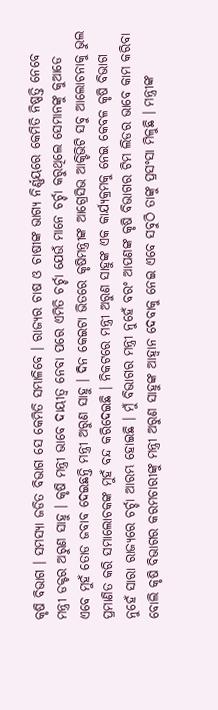କୃଷି ବିଭାଗ । ସମସ୍ୟା ଜଡିତ ବିଭାଗ ସେ କେମିତି ସମ୍ଭାଳିବେ । ରାଜ୍ୟର ଚାଷ ଓ ଚାଷୀଙ୍କ ଭାଗ୍ୟ ନିର୍ଣ୍ଣୟରେ କେମିତି ନିଷ୍ପତ୍ତି ନେବେ ମନ୍ତ୍ରୀ ଡକ୍ଟର ଅରୁଣ ସାହୁ । କୃଷି ମନ୍ତ୍ରୀ ଭାବେ ଦାୟୀତ୍ୱ ନେବା ପରେ ଏମିତି ଚର୍ଚ୍ଚା ଯେଉଁ ମାନେ ଚର୍ଚ୍ଚା କରୁଥିଲେ ସେମାନଙ୍କୁ କୁଆଡେ ଏବେ ମୁହଁ ତୋଡ ଜବାବ ଦେଇଛନ୍ତି ମନ୍ତ୍ରୀ ଅରୁଣ ସାହୁ । ଦିନ କେଇଟା ଭିତରେ କୃଷିମନ୍ତ୍ରୀଙ୍କ ଆଗ୍ରେସିଭ ଆକ୍ଟିଭିଟି ସବୁ ଆଲୋଚନାକୁ ଭୁଲ ପ୍ରମାଣିତ କରି ସମାଲୋଚକଙ୍କ ମୁହଁ ବନ୍ଦ କରିଦେଇଛି । ନିକଟରେ ମନ୍ତ୍ରୀ ଅରୁଣ ସାହୁଙ୍କ ଏକ କାର୍ଯ୍ୟକ୍ରମକୁ ନେଇ କେବଳ କୃଷି ବିଭାଗ ନୁହେଁ ସାରା ରାଜ୍ୟରେ ଚର୍ଚ୍ଚା ଆରମ୍ଭ ହୋଇଛି । ମୁଁ ବିଭାଗର ମନ୍ତ୍ରୀ ନୁହେଁ ବରଂ ଆପଣଙ୍କ କୃଷି ବିଭାଗର ଟିମ ଲିଡର ଭାବେ କାମ କରିବା ବୋଲି କୃଷି ବିଭାଗର କରମଚାରୀଙ୍କୁ ମନ୍ତ୍ରୀ ଅରୁଣ ସାହୁଙ୍କ ଆହ୍ୱାନ ଦେବାକୁ ନେଇ ଏବେ ସବୁଠି ତାଙ୍କୁ ପ୍ରସଂସା ମିଳୁଛି । ମନ୍ତ୍ରୀଙ୍କ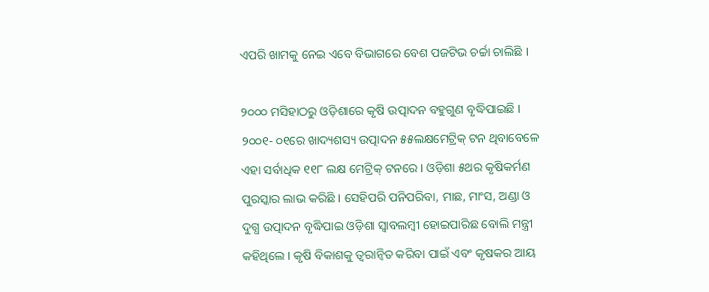ଏପରି ଖାମକୁ ନେଇ ଏବେ ବିଭାଗରେ ବେଶ ପଜଟିଭ ଚର୍ଚ୍ଚା ଚାଲିଛି ।

୨୦୦୦ ମସିହାଠରୁ ଓଡ଼ିଶାରେ କୃଷି ଉତ୍ପାଦନ ବହୁଗୁଣ ବୃଦ୍ଧିପାଇଛି । ୨୦୦୧- ୦୧ରେ ଖାଦ୍ୟଶସ୍ୟ ଉତ୍ପାଦନ ୫୫ଲକ୍ଷମେଟ୍ରିକ୍ ଟନ ଥିବାବେଳେ ଏହା ସର୍ବାଧିକ ୧୧୮ ଲକ୍ଷ ମେଟ୍ରିକ୍ ଟନରେ । ଓଡ଼ିଶା ୫ଥର କୃଷିକର୍ମଣ ପୁରସ୍କାର ଲାଭ କରିଛି । ସେହିପରି ପନିପରିବା, ମାଛ, ମାଂସ, ଅଣ୍ଡା ଓ ଦୁଗ୍ଧ ଉତ୍ପାଦନ ବୃଦ୍ଧିପାଇ ଓଡ଼ିଶା ସ୍ୱାବଲମ୍ବୀ ହୋଇପାରିଛ ବୋଲି ମନ୍ତ୍ରୀ କହିଥିଲେ । କୃଷି ବିକାଶକୁ ତ୍ୱରାନ୍ୱିତ କରିବା ପାଇଁ ଏବଂ କୃଷକର ଆୟ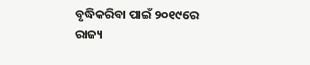ବୃଦ୍ଧିକରିବା ପାଇଁ ୨୦୧୯ରେ ରାଜ୍ୟ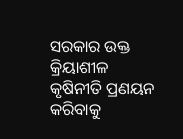ସରକାର ଉକ୍ତ କ୍ରିୟାଶୀଳ କୃଷିନୀତି ପ୍ରଣୟନ କରିବାକୁ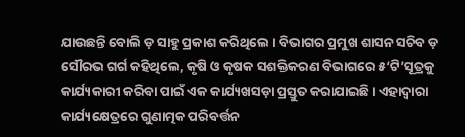ଯାଉଛନ୍ତି ବୋଲି ଡ଼ ସାହୁ ପ୍ରକାଶ କରିଥିଲେ । ବିଭାଗର ପ୍ରମୁଖ ଶାସନ ସଚିବ ଡ଼ ସୌରଭ ଗର୍ଗ କହିଥିଲେ, କୃଷି ଓ କୃଷକ ସଶକ୍ତିକରଣ ବିଭାଗରେ ୫‘ଟି’ସୂତ୍ରକୁ କାର୍ଯ୍ୟକାରୀ କରିବା ପାଇଁ ଏକ କାର୍ଯ୍ୟଖସଡ଼ା ପ୍ରସ୍ତୁତ କରାଯାଇଛି । ଏହାଦ୍ୱାରା କାର୍ଯ୍ୟକ୍ଷେତ୍ରରେ ଗୁଣାତ୍ମକ ପରିବର୍ତ୍ତନ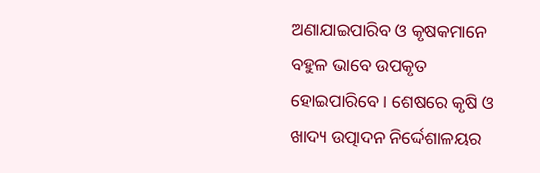ଅଣାଯାଇପାରିବ ଓ କୃଷକମାନେ ବହୁଳ ଭାବେ ଉପକୃତ ହୋଇପାରିବେ । ଶେଷରେ କୃଷି ଓ ଖାଦ୍ୟ ଉତ୍ପାଦନ ନିର୍ଦ୍ଦେଶାଳୟର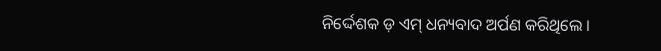ନିର୍ଦ୍ଦେଶକ ଡ଼ ଏମ୍ ଧନ୍ୟବାଦ ଅର୍ପଣ କରିଥିଲେ ।